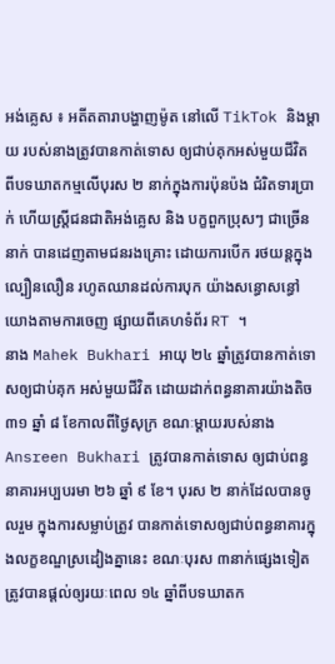អង់គ្លេស ៖ អតីតតារាបង្ហាញម៉ូត នៅលើ TikTok និងម្តាយ របស់នាងត្រូវបានកាត់ទោស ឲ្យជាប់គុកអស់មួយជីវិត ពីបទឃាតកម្មលើបុរស ២ នាក់ក្នុងការប៉ុនប៉ង ជំរិតទារប្រាក់ ហើយស្ត្រីជនជាតិអង់គ្លេស និង បក្ខពួកប្រុសៗ ជាច្រើននាក់ បានដេញតាមជនរងគ្រោះ ដោយការបើក រថយន្តក្នុងល្បឿនលឿន រហូតឈានដល់ការបុក យ៉ាងសន្ធោសន្ធៅ យោងតាមការចេញ ផ្សាយពីគេហទំព័រ RT ។
នាង Mahek Bukhari អាយុ ២៤ ឆ្នាំត្រូវបានកាត់ទោសឲ្យជាប់គុក អស់មួយជីវិត ដោយដាក់ពន្ធនាគារយ៉ាងតិច ៣១ ឆ្នាំ ៨ ខែកាលពីថ្ងៃសុក្រ ខណៈម្តាយរបស់នាង Ansreen Bukhari ត្រូវបានកាត់ទោស ឲ្យជាប់ពន្ធនាគារអប្បបរមា ២៦ ឆ្នាំ ៩ ខែ។ បុរស ២ នាក់ដែលបានចូលរួម ក្នុងការសម្លាប់ត្រូវ បានកាត់ទោសឲ្យជាប់ពន្ធនាគារក្នុងលក្ខខណ្ឌស្រដៀងគ្នានេះ ខណៈបុរស ៣នាក់ផ្សេងទៀតត្រូវបានផ្តល់ឲ្យរយៈពេល ១៤ ឆ្នាំពីបទឃាតក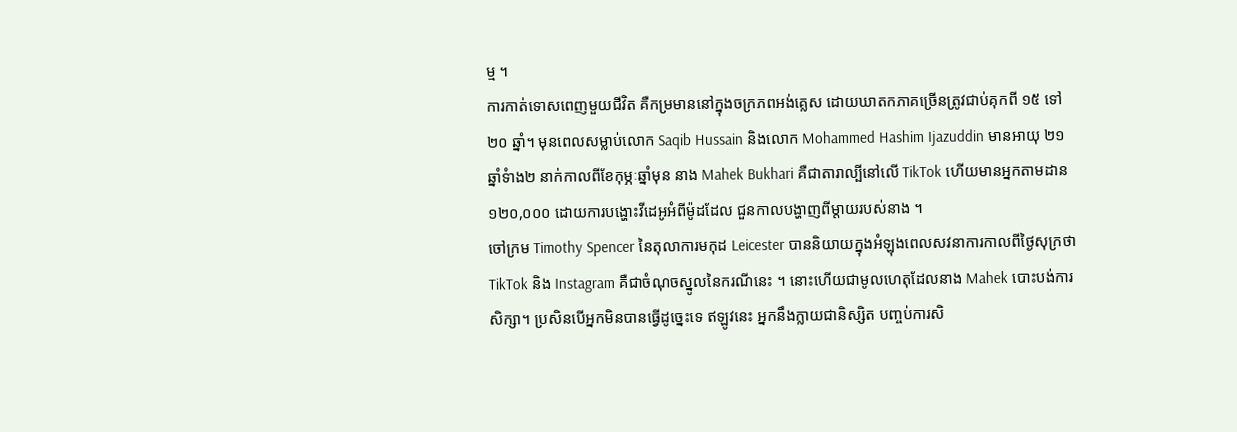ម្ម ។
ការកាត់ទោសពេញមួយជីវិត គឺកម្រមាននៅក្នុងចក្រភពអង់គ្លេស ដោយឃាតកភាគច្រើនត្រូវជាប់គុកពី ១៥ ទៅ ២០ ឆ្នាំ។ មុនពេលសម្លាប់លោក Saqib Hussain និងលោក Mohammed Hashim Ijazuddin មានអាយុ ២១ ឆ្នាំទំាង២ នាក់កាលពីខែកុម្ភៈឆ្នាំមុន នាង Mahek Bukhari គឺជាតារាល្បីនៅលើ TikTok ហើយមានអ្នកតាមដាន ១២០,០០០ ដោយការបង្ហោះវីដេអូអំពីម៉ូដដែល ជួនកាលបង្ហាញពីម្តាយរបស់នាង ។
ចៅក្រម Timothy Spencer នៃតុលាការមកុដ Leicester បាននិយាយក្នុងអំឡុងពេលសវនាការកាលពីថ្ងៃសុក្រថា TikTok និង Instagram គឺជាចំណុចស្នូលនៃករណីនេះ ។ នោះហើយជាមូលហេតុដែលនាង Mahek បោះបង់ការសិក្សា។ ប្រសិនបើអ្នកមិនបានធ្វើដូច្នេះទេ ឥឡូវនេះ អ្នកនឹងក្លាយជានិស្សិត បញ្ចប់ការសិ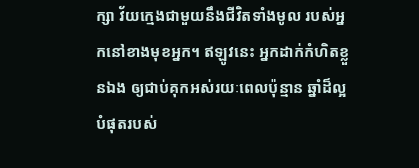ក្សា វ័យក្មេងជាមួយនឹងជីវិតទាំងមូល របស់អ្នកនៅខាងមុខអ្នក។ ឥឡូវនេះ អ្នកដាក់កំហិតខ្លួនឯង ឲ្យជាប់គុកអស់រយៈពេលប៉ុន្មាន ឆ្នាំដ៏ល្អបំផុតរបស់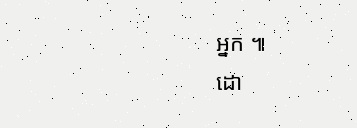អ្នក ៕
ដោ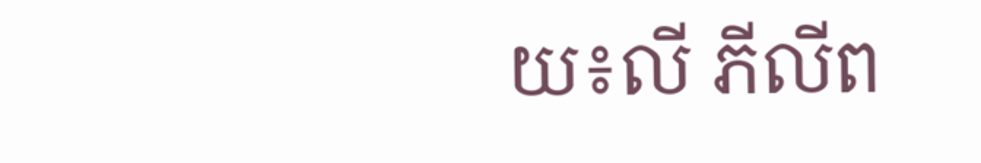យ៖លី ភីលីព